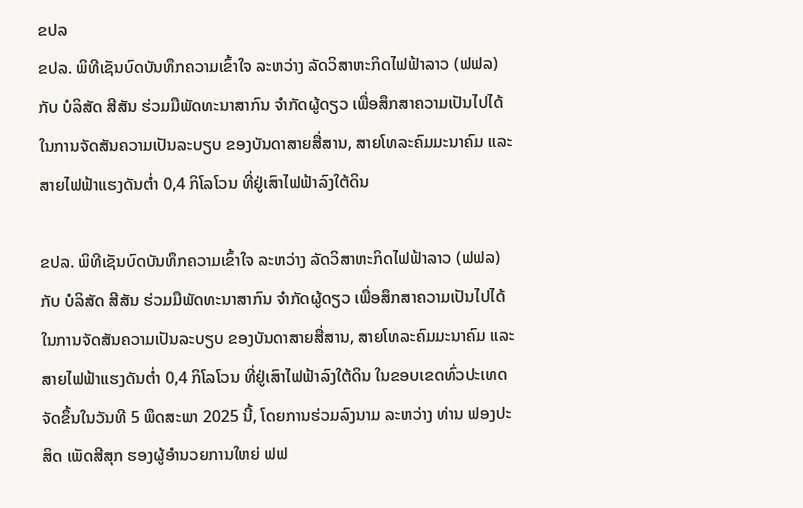ຂປລ
ຂປລ. ພິທີເຊັນບົດບັນທຶກຄວາມເຂົ້າໃຈ ລະຫວ່າງ ລັດວິສາຫະກິດໄຟຟ້າລາວ (ຟຟລ) ກັບ ບໍລິສັດ ສີສັນ ຮ່ວມມືພັດທະນາສາກົນ ຈໍາກັດຜູ້ດຽວ ເພື່ອສຶກສາຄວາມເປັນໄປໄດ້ ໃນການຈັດສັນຄວາມເປັນລະບຽບ ຂອງບັນດາສາຍສື່ສານ, ສາຍໂທລະຄົມມະນາຄົມ ແລະ ສາຍໄຟຟ້າແຮງດັນຕໍ່າ 0,4 ກິໂລໂວນ ທີ່ຢູ່ເສົາໄຟຟ້າລົງໃຕ້ດິນ

ຂປລ. ພິທີເຊັນບົດບັນທຶກຄວາມເຂົ້າໃຈ ລະຫວ່າງ ລັດວິສາຫະກິດໄຟຟ້າລາວ (ຟຟລ) ກັບ ບໍລິສັດ ສີສັນ ຮ່ວມມືພັດທະນາສາກົນ ຈໍາກັດຜູ້ດຽວ ເພື່ອສຶກສາຄວາມເປັນໄປໄດ້ ໃນການຈັດສັນຄວາມເປັນລະບຽບ ຂອງບັນດາສາຍສື່ສານ, ສາຍໂທລະຄົມມະນາຄົມ ແລະ ສາຍໄຟຟ້າແຮງດັນຕໍ່າ 0,4 ກິໂລໂວນ ທີ່ຢູ່ເສົາໄຟຟ້າລົງໃຕ້ດິນ ໃນຂອບເຂດທົ່ວປະເທດ ຈັດຂຶ້ນໃນວັນທີ 5 ພຶດສະພາ 2025 ນີ້, ໂດຍການຮ່ວມລົງນາມ ລະຫວ່າງ ທ່ານ ຟອງປະສິດ ເພັດສີສຸກ ຮອງຜູ້ອໍານວຍການໃຫຍ່ ຟຟ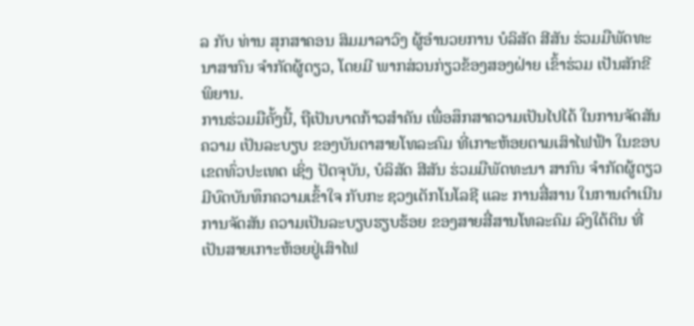ລ ກັບ ທ່ານ ສຸກສາຄອນ ສິມມາລາວົງ ຜູ້ອໍານວຍການ ບໍລິສັດ ສີສັນ ຮ່ວມມືພັດທະນາສາກົນ ຈໍາກັດຜູ້ດຽວ, ໂດຍມີ ພາກສ່ວນກ່ຽວຂ້ອງສອງຝ່າຍ ເຂົ້າຮ່ວມ ເປັນສັກຂີພິຍານ.
ການຮ່ວມມືຄັ້ງນີ້, ຖືເປັນບາດກ້າວສໍາຄັນ ເພື່ອສຶກສາຄວາມເປັນໄປໄດ້ ໃນການຈັດສັນຄວາມ ເປັນລະບຽບ ຂອງບັນດາສາຍໂທລະຄົມ ທີ່ເກາະຫ້ອຍຕາມເສົາໄຟຟ້າ ໃນຂອບເຂດທົ່ວປະເທດ ເຊິ່ງ ປັດຈຸບັນ, ບໍລິສັດ ສີສັນ ຮ່ວມມືພັດທະນາ ສາກົນ ຈໍາກັດຜູ້ດຽວ ມີບົດບັນທຶກຄວາມເຂົ້າໃຈ ກັບກະ ຊວງເຕັກໂນໂລຊີ ແລະ ການສື່ສານ ໃນການດໍາເນີນການຈັດສັນ ຄວາມເປັນລະບຽບຮຽບຮ້ອຍ ຂອງສາຍສື່ສານໂທລະຄົມ ລົງໃຕ້ດິນ ທີ່ເປັນສາຍເກາະຫ້ອຍຢູ່ເສົາໄຟ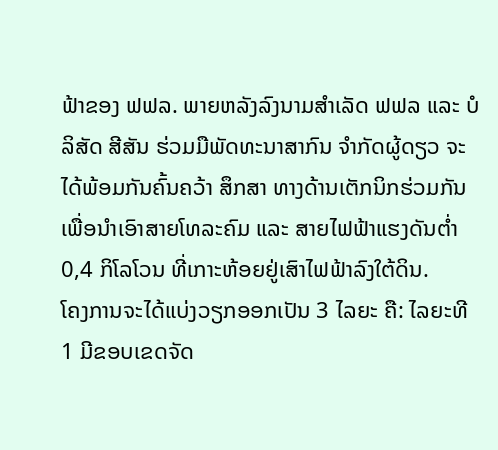ຟ້າຂອງ ຟຟລ. ພາຍຫລັງລົງນາມສໍາເລັດ ຟຟລ ແລະ ບໍລິສັດ ສີສັນ ຮ່ວມມືພັດທະນາສາກົນ ຈໍາກັດຜູ້ດຽວ ຈະໄດ້ພ້ອມກັນຄົ້ນຄວ້າ ສຶກສາ ທາງດ້ານເຕັກນິກຮ່ວມກັນ ເພື່ອນໍາເອົາສາຍໂທລະຄົມ ແລະ ສາຍໄຟຟ້າແຮງດັນຕໍ່າ 0,4 ກິໂລໂວນ ທີ່ເກາະຫ້ອຍຢູ່ເສົາໄຟຟ້າລົງໃຕ້ດິນ.
ໂຄງການຈະໄດ້ແບ່ງວຽກອອກເປັນ 3 ໄລຍະ ຄື: ໄລຍະທີ 1 ມີຂອບເຂດຈັດ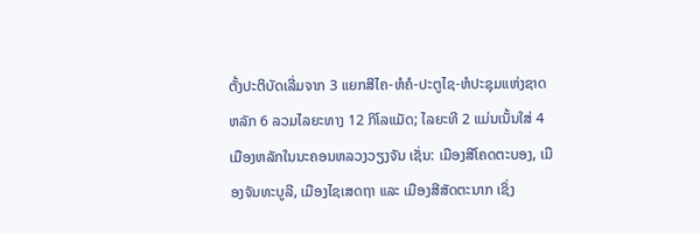ຕັ້ງປະຕິບັດເລີ່ມຈາກ 3 ແຍກສີໄຄ-ຫໍຄໍ-ປະຕູໄຊ-ຫໍປະຊຸມແຫ່ງຊາດຫລັກ 6 ລວມໄລຍະທາງ 12 ກິໂລແມັດ; ໄລຍະທີ 2 ແມ່ນເນັ້ນໃສ່ 4 ເມືອງຫລັກໃນນະຄອນຫລວງວຽງຈັນ ເຊັ່ນ: ເມືອງສີໂຄດຕະບອງ, ເມືອງຈັນທະບູລີ, ເມືອງໄຊເສດຖາ ແລະ ເມືອງສີສັດຕະນາກ ເຊິ່ງ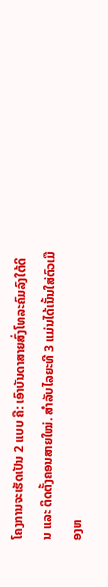ໂຄງການຈະເຮັດເປັນ 2 ແບບ ຄື: ເອົາບັນດາສາຍສົ່ງໂທລະຄົມລົງໃຕ້ດິນ ແລະ ຕິດຕັ້ງຄອນສາຍໃໝ່. ສໍາລັບໄລຍະທີ 3 ແມ່ນໄດ້ເນັ້ນໃສ່ຕົວເມືອງຫ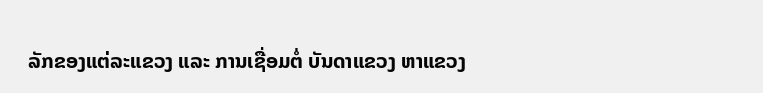ລັກຂອງແຕ່ລະແຂວງ ແລະ ການເຊື່ອມຕໍ່ ບັນດາແຂວງ ຫາແຂວງ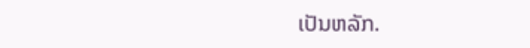ເປັນຫລັກ.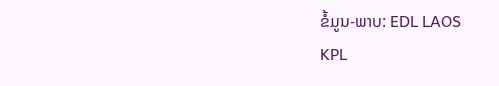ຂໍ້ມູນ-ພາບ: EDL LAOS
KPL